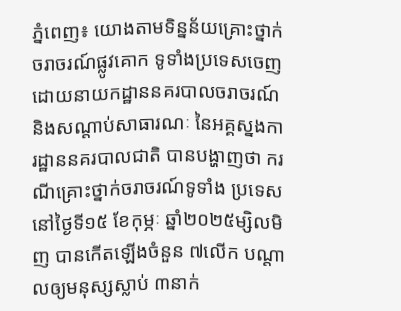ភ្នំពេញ៖ យោងតាមទិន្នន័យគ្រោះថ្នាក់ចរាចរណ៍ផ្លូវគោក ទូទាំងប្រទេសចេញដោយនាយកដ្ឋាននគរបាលចរាចរណ៍ និងសណ្តាប់សាធារណៈ នៃអគ្គស្នងការដ្ឋាននគរបាលជាតិ បានបង្ហាញថា ករណីគ្រោះថ្នាក់ចរាចរណ៍ទូទាំង ប្រទេសនៅថ្ងៃទី១៥ ខែកុម្ភៈ ឆ្នាំ២០២៥ម្សិលមិញ បានកើតឡើងចំនួន ៧លើក បណ្តាលឲ្យមនុស្សស្លាប់ ៣នាក់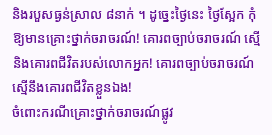និងរបួសធ្ងន់ស្រាល ៨នាក់ ។ ដូច្នេះថ្ងៃនេះ ថ្ងៃស្អែក កុំឱ្យមានគ្រោះថ្នាក់ចរាចរណ៍! គោរពច្បាប់ចរាចរណ៍ ស្មេីនិងគោរពជីវិតរបស់លោកអ្នក! គោរពច្បាប់ចរាចរណ៍ស្មើនឹងគោរពជីវិតខ្លួនឯង!
ចំពោះករណីគ្រោះថ្នាក់ចរាចរណ៍ផ្លូវ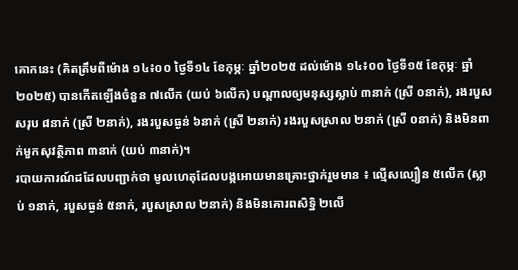គោកនេះ (គិតត្រឹមពីម៉ោង ១៤៖០០ ថ្ងៃទី១៤ ខែកុម្ភៈ ឆ្នាំ២០២៥ ដល់ម៉ោង ១៤៖០០ ថ្ងៃទី១៥ ខែកុម្ភៈ ឆ្នាំ២០២៥) បានកើតឡើងចំនួន ៧លើក (យប់ ៦លើក) បណ្តាលឲ្យមនុស្សស្លាប់ ៣នាក់ (ស្រី ០នាក់), រងរបួសសរុប ៨នាក់ (ស្រី ២នាក់), រងរបួសធ្ងន់ ៦នាក់ (ស្រី ២នាក់) រងរបួសស្រាល ២នាក់ (ស្រី ០នាក់) និងមិនពាក់មួកសុវត្ថិភាព ៣នាក់ (យប់ ៣នាក់)។
របាយការណ៍ដដែលបញ្ជាក់ថា មូលហេតុដែលបង្កអោយមានគ្រោះថ្នាក់រួមមាន ៖ ល្មើសល្បឿន ៥លើក (ស្លាប់ ១នាក់, របួសធ្ងន់ ៥នាក់, របួសស្រាល ២នាក់) និងមិនគោរពសិទ្ឋិ ២លើ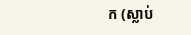ក (ស្លាប់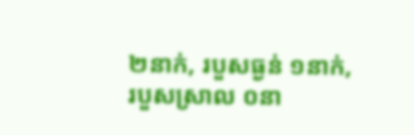២នាក់, របួសធ្ងន់ ១នាក់, របួសស្រាល ០នា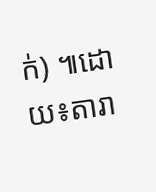ក់) ៕ដោយ៖តារា